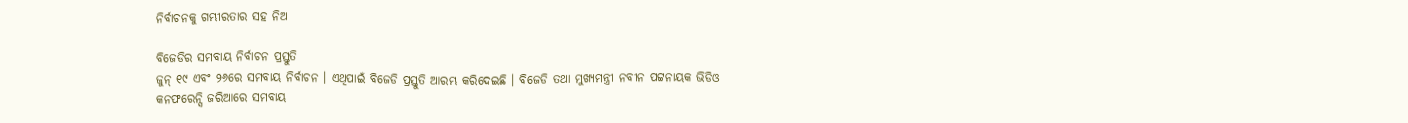ନିର୍ବାଚନକୁ ଗମ୍ଭୀରତାର ସହ ନିଅ

ବିଜେଡିର ସମବାୟ ନିର୍ବାଚନ ପ୍ରସ୍ତୁତି
ଜୁନ୍ ୧୯ ଏବଂ ୨୬ରେ ସମବାୟ ନିର୍ବାଚନ । ଏଥିପାଇଁ ବିଜେଡି ପ୍ରସ୍ତୁତି ଆରମ୍ଭ କରିଦେଇଛି । ବିଜେଡି ତଥା ମୁଖ୍ୟମନ୍ତ୍ରୀ ନବୀନ ପଟ୍ଟନାୟକ ଭିଡିଓ କନଫରେନ୍ସି ଜରିଆରେ ସମବାୟ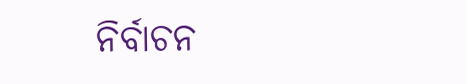ନିର୍ବାଚନ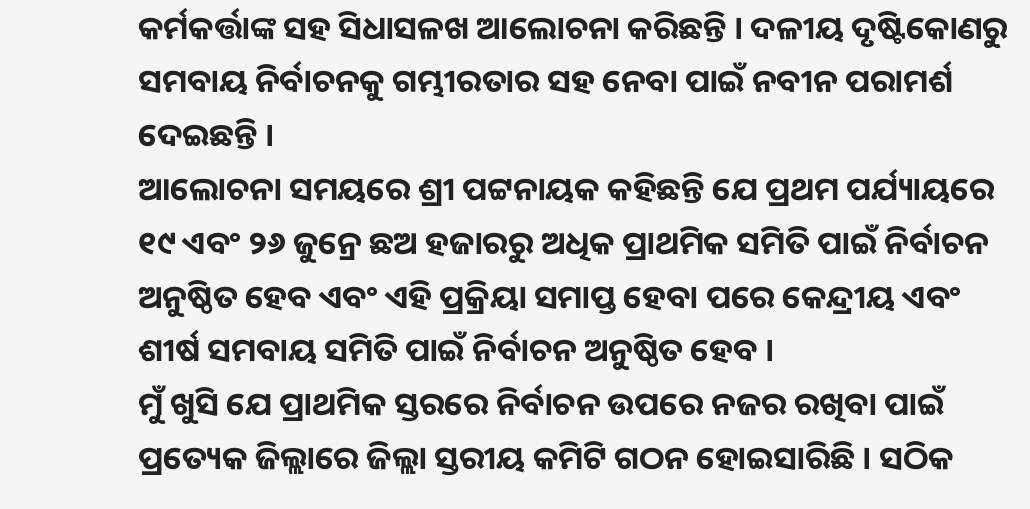କର୍ମକର୍ତ୍ତାଙ୍କ ସହ ସିଧାସଳଖ ଆଲୋଚନା କରିଛନ୍ତି । ଦଳୀୟ ଦୃଷ୍ଟିକୋଣରୁ ସମବାୟ ନିର୍ବାଚନକୁ ଗମ୍ଭୀରତାର ସହ ନେବା ପାଇଁ ନବୀନ ପରାମର୍ଶ ଦେଇଛନ୍ତି ।
ଆଲୋଚନା ସମୟରେ ଶ୍ରୀ ପଟ୍ଟନାୟକ କହିଛନ୍ତି ଯେ ପ୍ରଥମ ପର୍ଯ୍ୟାୟରେ ୧୯ ଏବଂ ୨୬ ଜୁନ୍ରେ ଛଅ ହଜାରରୁ ଅଧିକ ପ୍ରାଥମିକ ସମିତି ପାଇଁ ନିର୍ବାଚନ ଅନୁଷ୍ଠିତ ହେବ ଏବଂ ଏହି ପ୍ରକ୍ରିୟା ସମାପ୍ତ ହେବା ପରେ କେନ୍ଦ୍ରୀୟ ଏବଂ ଶୀର୍ଷ ସମବାୟ ସମିତି ପାଇଁ ନିର୍ବାଚନ ଅନୁଷ୍ଠିତ ହେବ ।
ମୁଁ ଖୁସି ଯେ ପ୍ରାଥମିକ ସ୍ତରରେ ନିର୍ବାଚନ ଉପରେ ନଜର ରଖିବା ପାଇଁ ପ୍ରତ୍ୟେକ ଜିଲ୍ଲାରେ ଜିଲ୍ଲା ସ୍ତରୀୟ କମିଟି ଗଠନ ହୋଇସାରିଛି । ସଠିକ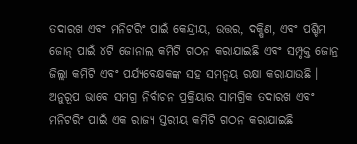ତଦାରଖ ଏବଂ ମନିଟରିଂ ପାଇଁ କେନ୍ଦ୍ରୀୟ, ଉତ୍ତର, ଦକ୍ଷିଣ, ଏବଂ ପଶ୍ଚିମ ଜୋନ୍ ପାଇଁ ୪ଟି ଜୋନାଲ କମିଟି ଗଠନ କରାଯାଇଛି ଏବଂ ସମ୍ପୃକ୍ତ ଜୋନ୍ର ଜିଲ୍ଲା କମିଟି ଏବଂ ପର୍ଯ୍ୟବେକ୍ଷକଙ୍କ ସହ ସମନ୍ୱୟ ରକ୍ଷା କରାଯାଉଛି । ଅନୁରୂପ ଭାବେ ସମଗ୍ର ନିର୍ବାଚନ ପ୍ରକ୍ରିୟାର ସାମଗ୍ରିକ ତଦାରଖ ଏବଂ ମନିଟରିଂ ପାଇଁ ଏକ ରାଜ୍ୟ ସ୍ତରୀୟ କମିଟି ଗଠନ କରାଯାଇଛି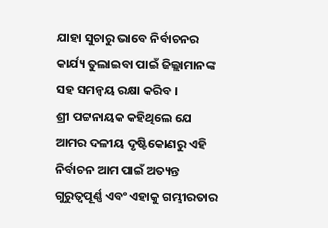ଯାହା ସୁଚାରୁ ଭାବେ ନିର୍ବାଚନର କାର୍ଯ୍ୟ ତୁଲାଇବା ପାଇଁ ଜିଲ୍ଲାମାନଙ୍କ ସହ ସମନ୍ୱୟ ରକ୍ଷା କରିବ ।
ଶ୍ରୀ ପଟ୍ଟନାୟକ କହିଥିଲେ ଯେ ଆମର ଦଳୀୟ ଦୃଷ୍ଟିକୋଣରୁ ଏହି ନିର୍ବାଚନ ଆମ ପାଇଁ ଅତ୍ୟନ୍ତ ଗୁରୁତ୍ୱପୂର୍ଣ୍ଣ ଏବଂ ଏହାକୁ ଗମ୍ଭୀରତାର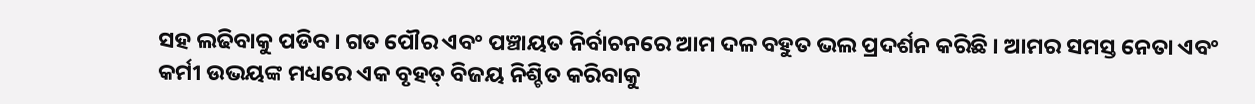ସହ ଲଢିବାକୁ ପଡିବ । ଗତ ପୌର ଏବଂ ପଞ୍ଚାୟତ ନିର୍ବାଚନରେ ଆମ ଦଳ ବହୁତ ଭଲ ପ୍ରଦର୍ଶନ କରିଛି । ଆମର ସମସ୍ତ ନେତା ଏବଂ କର୍ମୀ ଉଭୟଙ୍କ ମଧ୍ୟରେ ଏକ ବୃହତ୍‌ ବିଜୟ ନିଶ୍ଚିତ କରିବାକୁ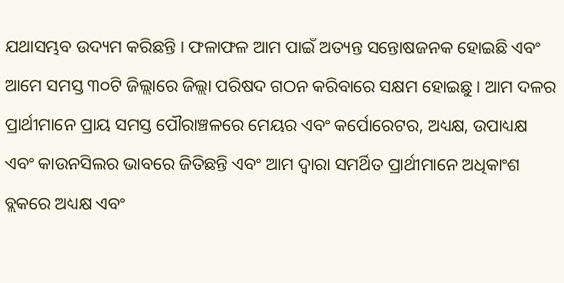ଯଥାସମ୍ଭବ ଉଦ୍ୟମ କରିଛନ୍ତି । ଫଳାଫଳ ଆମ ପାଇଁ ଅତ୍ୟନ୍ତ ସନ୍ତୋଷଜନକ ହୋଇଛି ଏବଂ ଆମେ ସମସ୍ତ ୩୦ଟି ଜିଲ୍ଲାରେ ଜିଲ୍ଲା ପରିଷଦ ଗଠନ କରିବାରେ ସକ୍ଷମ ହୋଇଛୁ । ଆମ ଦଳର ପ୍ରାର୍ଥୀମାନେ ପ୍ରାୟ ସମସ୍ତ ପୌରାଞ୍ଚଳରେ ମେୟର ଏବଂ କର୍ପୋରେଟର, ଅଧ୍ୟକ୍ଷ, ଉପାଧ୍ୟକ୍ଷ ଏବଂ କାଉନସିଲର ଭାବରେ ଜିତିଛନ୍ତି ଏବଂ ଆମ ଦ୍ୱାରା ସମର୍ଥିତ ପ୍ରାର୍ଥୀମାନେ ଅଧିକାଂଶ ବ୍ଲକରେ ଅଧ୍ୟକ୍ଷ ଏବଂ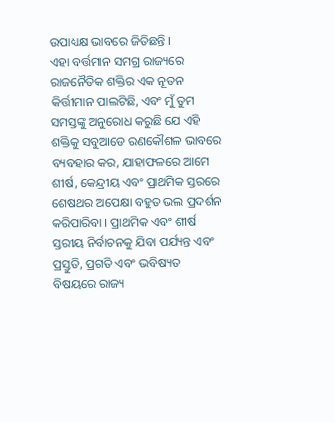ଉପାଧ୍ୟକ୍ଷ ଭାବରେ ଜିତିଛନ୍ତି ।
ଏହା ବର୍ତ୍ତମାନ ସମଗ୍ର ରାଜ୍ୟରେ ରାଜନୈତିକ ଶକ୍ତିର ଏକ ନୂତନ କିର୍ତ୍ତୀମାନ ପାଲଟିଛି, ଏବଂ ମୁଁ ତୁମ ସମସ୍ତଙ୍କୁ ଅନୁରୋଧ କରୁଛି ଯେ ଏହି ଶକ୍ତିକୁ ସବୁଆଡେ ରଣକୌଶଳ ଭାବରେ ବ୍ୟବହାର କର, ଯାହାଫଳରେ ଆମେ ଶୀର୍ଷ, କେନ୍ଦ୍ରୀୟ ଏବଂ ପ୍ରାଥମିକ ସ୍ତରରେ ଶେଷଥର ଅପେକ୍ଷା ବହୁତ ଭଲ ପ୍ରଦର୍ଶନ କରିପାରିବା । ପ୍ରାଥମିକ ଏବଂ ଶୀର୍ଷ ସ୍ତରୀୟ ନିର୍ବାଚନକୁ ଯିବା ପର୍ଯ୍ୟନ୍ତ ଏବଂ ପ୍ରସ୍ତୁତି, ପ୍ରଗତି ଏବଂ ଭବିଷ୍ୟତ ବିଷୟରେ ରାଜ୍ୟ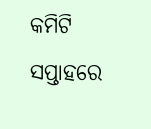କମିଟି ସପ୍ତାହରେ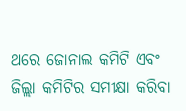ଥରେ ଜୋନାଲ କମିଟି ଏବଂ ଜିଲ୍ଲା କମିଟିର ସମୀକ୍ଷା କରିବା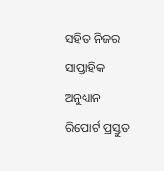ସହିତ ନିଜର ସାପ୍ତାହିକ ଅନୁଧ୍ୟାନ ରିପୋର୍ଟ ପ୍ରସ୍ତୁତ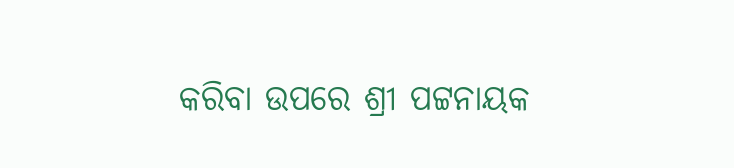କରିବା ଉପରେ ଶ୍ରୀ ପଟ୍ଟନାୟକ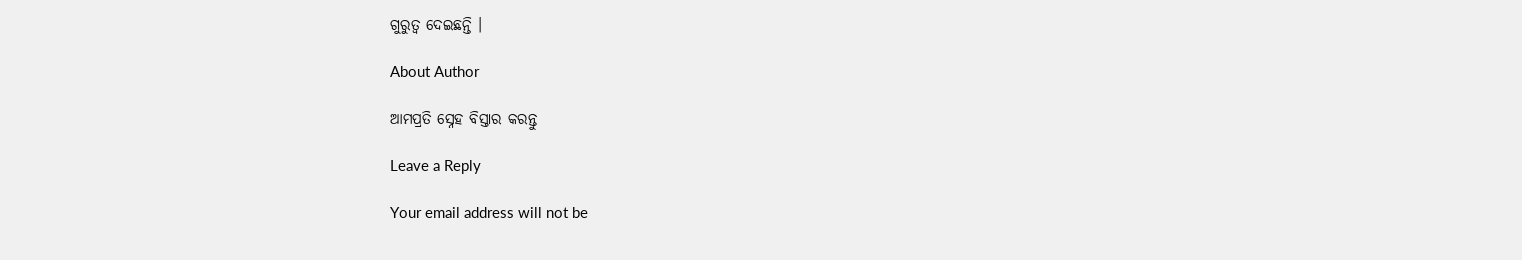ଗୁରୁତ୍ୱ ଦେଇଛନ୍ତି ।

About Author

ଆମପ୍ରତି ସ୍ନେହ ବିସ୍ତାର କରନ୍ତୁ

Leave a Reply

Your email address will not be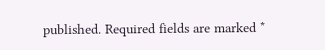published. Required fields are marked *